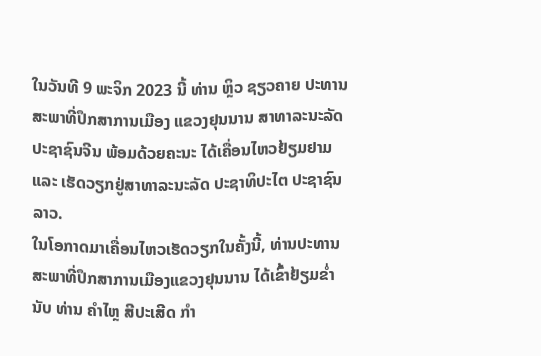ໃນວັນທີ 9 ພະຈິກ 2023 ນີ້ ທ່ານ ຫຼິວ ຊຽວຄາຍ ປະທານສະພາທີ່ປຶກສາການເມືອງ ແຂວງຢຸນນານ ສາທາລະນະລັດ ປະຊາຊົນຈີນ ພ້ອມດ້ວຍຄະນະ ໄດ້ເຄື່ອນໄຫວຢ້ຽມຢາມ ແລະ ເຮັດວຽກຢູ່ສາທາລະນະລັດ ປະຊາທິປະໄຕ ປະຊາຊົນລາວ.
ໃນໂອກາດມາເຄື່ອນໄຫວເຮັດວຽກໃນຄັ້ງນີ້, ທ່ານປະທານສະພາທີ່ປຶກສາການເມືອງແຂວງຢຸນນານ ໄດ້ເຂົ້າຢ້ຽມຂ່ຳນັບ ທ່ານ ຄຳໄຫຼ ສີປະເສີດ ກຳ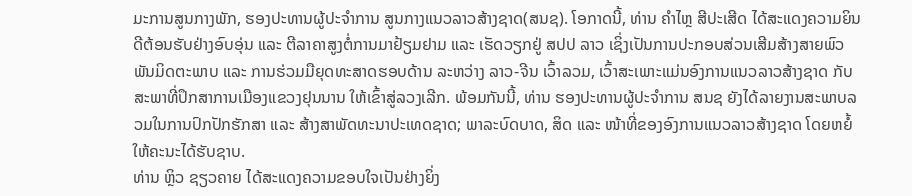ມະການສູນກາງພັກ, ຮອງປະທານຜູ້ປະຈຳການ ສູນກາງແນວລາວສ້າງຊາດ(ສນຊ). ໂອກາດນີ້, ທ່ານ ຄຳໄຫຼ ສີປະເສີດ ໄດ້ສະແດງຄວາມຍິນດີຕ້ອນຮັບຢ່າງອົບອຸ່ນ ແລະ ຕີລາຄາສູງຕໍ່ການມາຢ້ຽມຢາມ ແລະ ເຮັດວຽກຢູ່ ສປປ ລາວ ເຊິ່ງເປັນການປະກອບສ່ວນເສີມສ້າງສາຍພົວພັນມິດຕະພາບ ແລະ ການຮ່ວມມືຍຸດທະສາດຮອບດ້ານ ລະຫວ່າງ ລາວ-ຈີນ ເວົ້າລວມ, ເວົ້າສະເພາະແມ່ນອົງການແນວລາວສ້າງຊາດ ກັບສະພາທີ່ປຶກສາການເມືອງແຂວງຢຸນນານ ໃຫ້ເຂົ້າສູ່ລວງເລີກ. ພ້ອມກັນນີ້, ທ່ານ ຮອງປະທານຜູ້ປະຈຳການ ສນຊ ຍັງໄດ້ລາຍງານສະພາບລວມໃນການປົກປັກຮັກສາ ແລະ ສ້າງສາພັດທະນາປະເທດຊາດ; ພາລະບົດບາດ, ສິດ ແລະ ໜ້າທີ່ຂອງອົງການແນວລາວສ້າງຊາດ ໂດຍຫຍໍ້ ໃຫ້ຄະນະໄດ້ຮັບຊາບ.
ທ່ານ ຫຼິວ ຊຽວຄາຍ ໄດ້ສະແດງຄວາມຂອບໃຈເປັນຢ່າງຍິ່ງ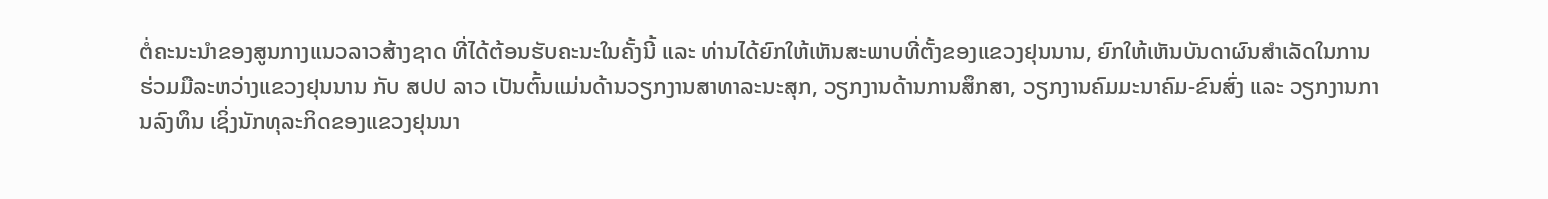ຕໍ່ຄະນະນຳຂອງສູນກາງແນວລາວສ້າງຊາດ ທີ່ໄດ້ຕ້ອນຮັບຄະນະໃນຄັ້ງນີ້ ແລະ ທ່ານໄດ້ຍົກໃຫ້ເຫັນສະພາບທີ່ຕັ້ງຂອງແຂວງຢຸນນານ, ຍົກໃຫ້ເຫັນບັນດາຜົນສຳເລັດໃນການຮ່ວມມືລະຫວ່າງແຂວງຢຸນນານ ກັບ ສປປ ລາວ ເປັນຕົ້ນແມ່ນດ້ານວຽກງານສາທາລະນະສຸກ, ວຽກງານດ້ານການສຶກສາ, ວຽກງານຄົມມະນາຄົມ-ຂົນສົ່ງ ແລະ ວຽກງານການລົງທຶນ ເຊິ່ງນັກທຸລະກິດຂອງແຂວງຢຸນນາ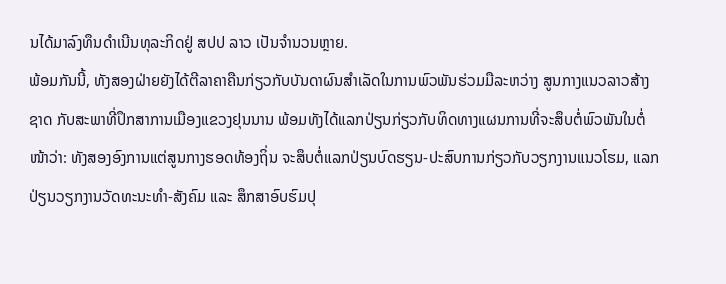ນໄດ້ມາລົງທຶນດຳເນີນທຸລະກິດຢູ່ ສປປ ລາວ ເປັນຈຳນວນຫຼາຍ.
ພ້ອມກັນນີ້, ທັງສອງຝ່າຍຍັງໄດ້ຕີລາຄາຄືນກ່ຽວກັບບັນດາຜົນສຳເລັດໃນການພົວພັນຮ່ວມມືລະຫວ່າງ ສູນກາງແນວລາວສ້າງຊາດ ກັບສະພາທີ່ປຶກສາການເມືອງແຂວງຢຸນນານ ພ້ອມທັງໄດ້ແລກປ່ຽນກ່ຽວກັບທິດທາງແຜນການທີ່ຈະສຶບຕໍ່ພົວພັນໃນຕໍ່ໜ້າວ່າ: ທັງສອງອົງການແຕ່ສູນກາງຮອດທ້ອງຖິ່ນ ຈະສຶບຕໍ່ແລກປ່ຽນບົດຮຽນ-ປະສົບການກ່ຽວກັບວຽກງານແນວໂຮມ, ແລກປ່ຽນວຽກງານວັດທະນະທຳ-ສັງຄົມ ແລະ ສຶກສາອົບຮົມປຸ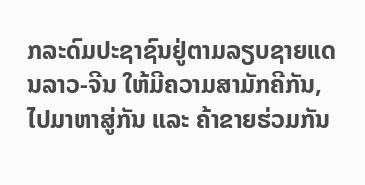ກລະດົມປະຊາຊົນຢູ່ຕາມລຽບຊາຍແດນລາວ-ຈີນ ໃຫ້ມີຄວາມສາມັກຄີກັນ, ໄປມາຫາສູ່ກັນ ແລະ ຄ້າຂາຍຮ່ວມກັນ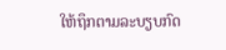ໃຫ້ຖຶກຕາມລະບຽບກົດ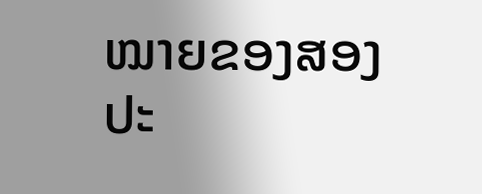ໝາຍຂອງສອງປະ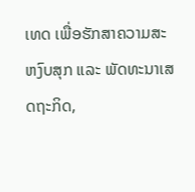ເທດ ເພື່ອຮັກສາຄວາມສະຫງົບສຸກ ແລະ ພັດທະນາເສດຖະກິດ,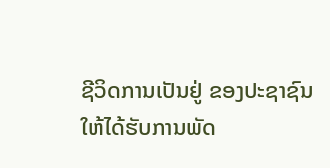ຊີວິດການເປັນຢູ່ ຂອງປະຊາຊົນ ໃຫ້ໄດ້ຮັບການພັດ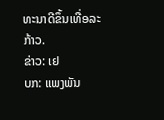ທະນາດີຂຶ້ນເທື່ອລະກ້າວ.
ຂ່າວ: ເຢ
ບກ: ແພງພັນ